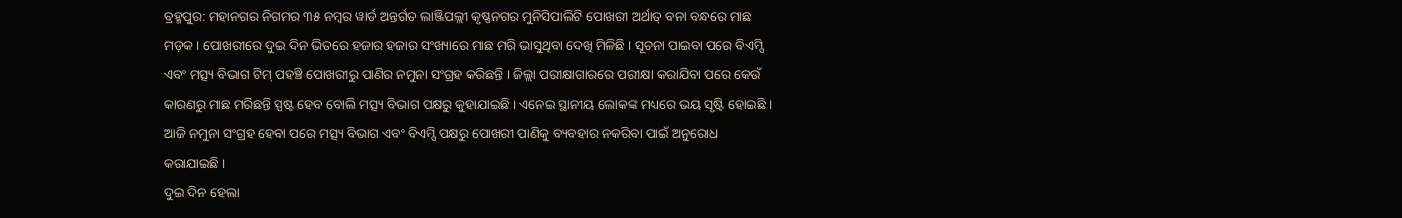ବ୍ରହ୍ମପୁର: ମହାନଗର ନିଗମର ୩୫ ନମ୍ବର ୱାର୍ଡ ଅନ୍ତର୍ଗତ ଲାଞ୍ଜିପଲ୍ଲୀ କୃଷ୍ଣନଗର ମୁନିସିପାଲିଟି ପୋଖରୀ ଅର୍ଥାତ୍ ବନା ବନ୍ଧରେ ମାଛ ମଡ଼କ । ପୋଖରୀରେ ଦୁଇ ଦିନ ଭିତରେ ହଜାର ହଜାର ସଂଖ୍ୟାରେ ମାଛ ମରି ଭାସୁଥିବା ଦେଖି ମିଳିଛି । ସୂଚନା ପାଇବା ପରେ ବିଏମ୍ସି ଏବଂ ମତ୍ସ୍ୟ ବିଭାଗ ଟିମ୍ ପହଞ୍ଚି ପୋଖରୀରୁ ପାଣିର ନମୁନା ସଂଗ୍ରହ କରିଛନ୍ତି । ଜିଲ୍ଲା ପରୀକ୍ଷାଗାରରେ ପରୀକ୍ଷା କରାଯିବା ପରେ କେଉଁ କାରଣରୁ ମାଛ ମରିଛନ୍ତି ସ୍ପଷ୍ଟ ହେବ ବୋଲି ମତ୍ସ୍ୟ ବିଭାଗ ପକ୍ଷରୁ କୁହାଯାଇଛି । ଏନେଇ ସ୍ଥାନୀୟ ଲୋକଙ୍କ ମଧ୍ୟରେ ଭୟ ସୃଷ୍ଟି ହୋଇଛି । ଆଜି ନମୁନା ସଂଗ୍ରହ ହେବା ପରେ ମତ୍ସ୍ୟ ବିଭାଗ ଏବଂ ବିଏମ୍ସି ପକ୍ଷରୁ ପୋଖରୀ ପାଣିକୁ ବ୍ୟବହାର ନକରିବା ପାଇଁ ଅନୁରୋଧ କରାଯାଇଛି ।
ଦୁଇ ଦିନ ହେଲା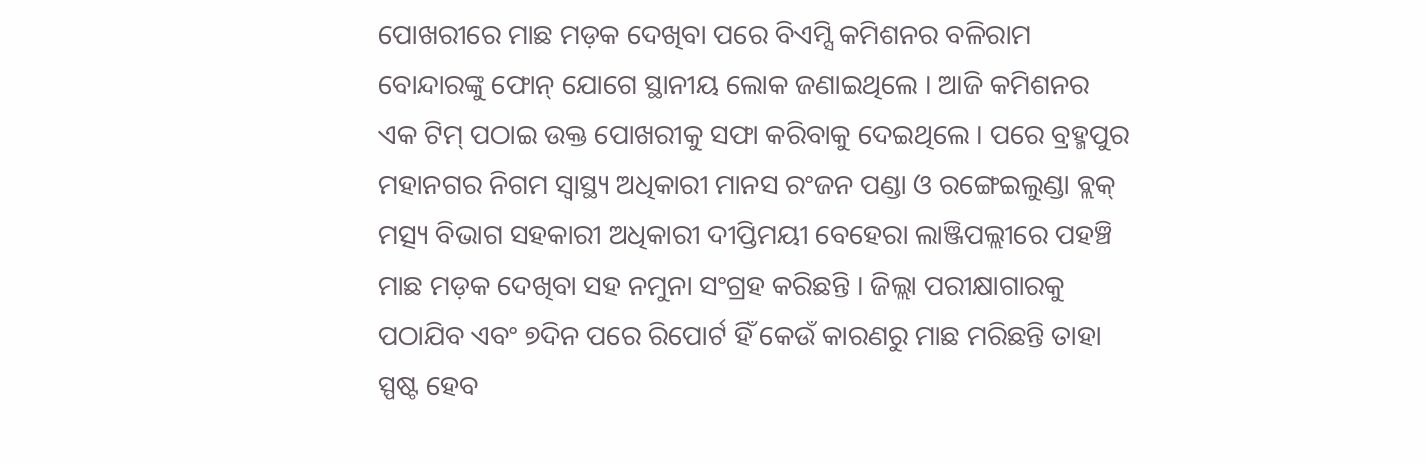ପୋଖରୀରେ ମାଛ ମଡ଼କ ଦେଖିବା ପରେ ବିଏମ୍ସି କମିଶନର ବଳିରାମ ବୋନ୍ଦାରଙ୍କୁ ଫୋନ୍ ଯୋଗେ ସ୍ଥାନୀୟ ଲୋକ ଜଣାଇଥିଲେ । ଆଜି କମିଶନର ଏକ ଟିମ୍ ପଠାଇ ଉକ୍ତ ପୋଖରୀକୁ ସଫା କରିବାକୁ ଦେଇଥିଲେ । ପରେ ବ୍ରହ୍ମପୁର ମହାନଗର ନିଗମ ସ୍ୱାସ୍ଥ୍ୟ ଅଧିକାରୀ ମାନସ ରଂଜନ ପଣ୍ଡା ଓ ରଙ୍ଗେଇଲୁଣ୍ଡା ବ୍ଲକ୍ ମତ୍ସ୍ୟ ବିଭାଗ ସହକାରୀ ଅଧିକାରୀ ଦୀପ୍ତିମୟୀ ବେହେରା ଲାଞ୍ଜିପଲ୍ଲୀରେ ପହଞ୍ଚି ମାଛ ମଡ଼କ ଦେଖିବା ସହ ନମୁନା ସଂଗ୍ରହ କରିଛନ୍ତି । ଜିଲ୍ଲା ପରୀକ୍ଷାଗାରକୁ ପଠାଯିବ ଏବଂ ୭ଦିନ ପରେ ରିପୋର୍ଟ ହିଁ କେଉଁ କାରଣରୁ ମାଛ ମରିଛନ୍ତି ତାହା ସ୍ପଷ୍ଟ ହେବ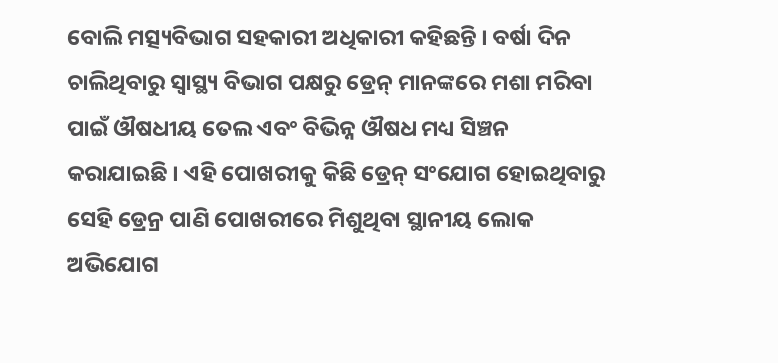ବୋଲି ମତ୍ସ୍ୟବିଭାଗ ସହକାରୀ ଅଧିକାରୀ କହିଛନ୍ତି । ବର୍ଷା ଦିନ ଚାଲିଥିବାରୁ ସ୍ୱାସ୍ଥ୍ୟ ବିଭାଗ ପକ୍ଷରୁ ଡ୍ରେନ୍ ମାନଙ୍କରେ ମଶା ମରିବା ପାଇଁ ଔଷଧୀୟ ତେଲ ଏବଂ ବିଭିନ୍ନ ଔଷଧ ମଧ୍ୟ ସିଞ୍ଚନ କରାଯାଇଛି । ଏହି ପୋଖରୀକୁ କିଛି ଡ୍ରେନ୍ ସଂଯୋଗ ହୋଇଥିବାରୁ ସେହି ଡ୍ରେନ୍ର ପାଣି ପୋଖରୀରେ ମିଶୁଥିବା ସ୍ଥାନୀୟ ଲୋକ ଅଭିଯୋଗ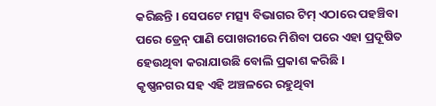କରିଛନ୍ତି । ସେପଟେ ମତ୍ସ୍ୟ ବିଭାଗର ଟିମ୍ ଏଠାରେ ପହଞ୍ଚିବା ପରେ ଡ୍ରେନ୍ ପାଣି ପୋଖରୀରେ ମିଶିବା ପରେ ଏହା ପ୍ରଦୂଷିତ ହେଉଥିବା କରାଯାଉଛି ବୋଲି ପ୍ରକାଶ କରିଛି ।
କୃଷ୍ଣନଗର ସହ ଏହି ଅଞ୍ଚଳରେ ରହୁଥିବା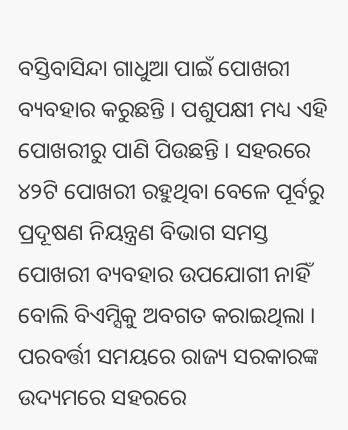ବସ୍ତିବାସିନ୍ଦା ଗାଧୁଆ ପାଇଁ ପୋଖରୀ ବ୍ୟବହାର କରୁଛନ୍ତି । ପଶୁପକ୍ଷୀ ମଧ୍ୟ ଏହି ପୋଖରୀରୁ ପାଣି ପିଉଛନ୍ତି । ସହରରେ ୪୨ଟି ପୋଖରୀ ରହୁଥିବା ବେଳେ ପୂର୍ବରୁ ପ୍ରଦୂଷଣ ନିୟନ୍ତ୍ରଣ ବିଭାଗ ସମସ୍ତ ପୋଖରୀ ବ୍ୟବହାର ଉପଯୋଗୀ ନାହିଁ ବୋଲି ବିଏମ୍ସିକୁ ଅବଗତ କରାଇଥିଲା । ପରବର୍ତ୍ତୀ ସମୟରେ ରାଜ୍ୟ ସରକାରଙ୍କ ଉଦ୍ୟମରେ ସହରରେ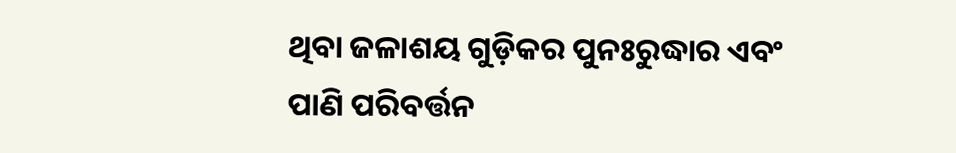ଥିବା ଜଳାଶୟ ଗୁଡ଼ିକର ପୁନଃରୁଦ୍ଧାର ଏବଂ ପାଣି ପରିବର୍ତ୍ତନ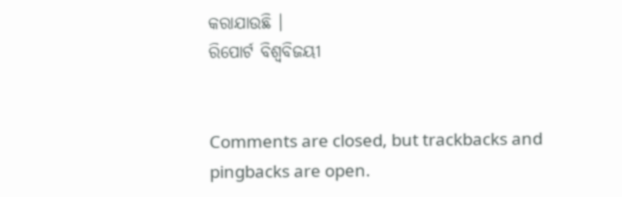କରାଯାଉଛି ।
ରିପୋର୍ଟ ବିଶ୍ୱବିଜୟୀ


Comments are closed, but trackbacks and pingbacks are open.